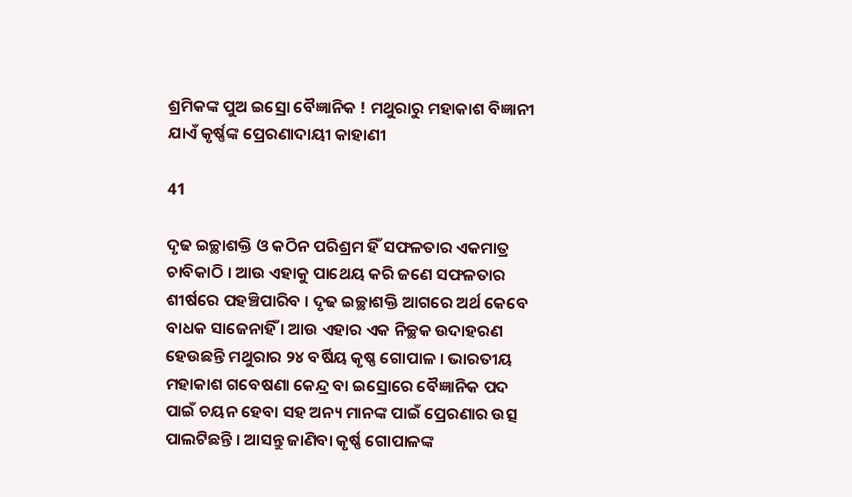ଶ୍ରମିକଙ୍କ ପୁଅ ଇସ୍ରୋ ବୈଜ୍ଞାନିକ ! ମଥୁରାରୁ ମହାକାଶ ବିଜ୍ଞାନୀ ଯାଏଁ କୃର୍ଷ୍ଣଙ୍କ ପ୍ରେରଣାଦାୟୀ କାହାଣୀ

41

ଦୃଢ ଇଚ୍ଛାଶକ୍ତି ଓ କଠିନ ପରିଶ୍ରମ ହିଁ ସଫଳତାର ଏକମାତ୍ର ଚାବିକାଠି । ଆଉ ଏହାକୁ ପାଥେୟ କରି ଜଣେ ସଫଳତାର ଶୀର୍ଷରେ ପହଞ୍ଚିପାରିବ । ଦୃଢ ଇଚ୍ଛାଶକ୍ତି ଆଗରେ ଅର୍ଥ କେବେ ବାଧକ ସାଜେନାହିଁ । ଆଉ ଏହାର ଏକ ନିଚ୍ଛକ ଉଦାହରଣ ହେଉଛନ୍ତି ମଥୁରାର ୨୪ ବର୍ଷିୟ କୃଷ୍ଣ ଗୋପାଳ । ଭାରତୀୟ ମହାକାଶ ଗବେଷଣା କେନ୍ଦ୍ର ବା ଇସ୍ରୋରେ ବୈଜ୍ଞାନିକ ପଦ ପାଇଁ ଚୟନ ହେବା ସହ ଅନ୍ୟ ମାନଙ୍କ ପାଇଁ ପ୍ରେରଣାର ଉତ୍ସ ପାଲଟିଛନ୍ତି । ଆସନ୍ତୁ ଜାଣିବା କୃର୍ଷ୍ଣ ଗୋପାଳଙ୍କ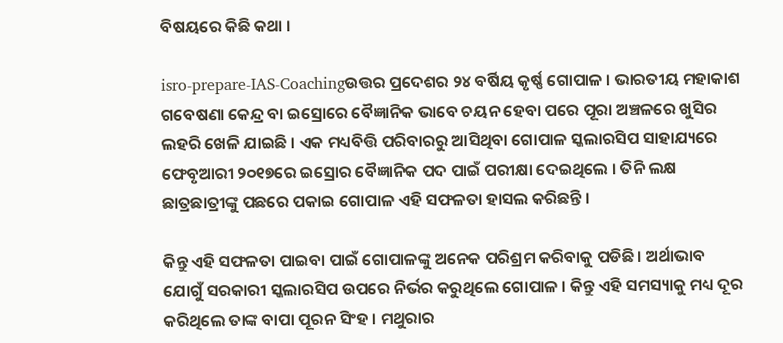ବିଷୟରେ କିଛି କଥା ।

isro-prepare-IAS-Coachingଉତ୍ତର ପ୍ରଦେଶର ୨୪ ବର୍ଷିୟ କୃର୍ଷ୍ଣ ଗୋପାଳ । ଭାରତୀୟ ମହାକାଶ ଗବେଷଣା କେନ୍ଦ୍ର ବା ଇସ୍ରୋରେ ବୈଜ୍ଞାନିକ ଭାବେ ଚୟନ ହେବା ପରେ ପୂରା ଅଞ୍ଚଳରେ ଖୁସିର ଲହରି ଖେଳି ଯାଇଛି । ଏକ ମଧ୍ୟବିତ୍ତି ପରିବାରରୁ ଆସିଥିବା ଗୋପାଳ ସ୍କଲାରସିପ ସାହାଯ୍ୟରେ ଫେବୃଆରୀ ୨୦୧୭ରେ ଇସ୍ରୋର ବୈଜ୍ଞାନିକ ପଦ ପାଇଁ ପରୀକ୍ଷା ଦେଇଥିଲେ । ତିନି ଲକ୍ଷ ଛାତ୍ରଛାତ୍ରୀଙ୍କୁ ପଛରେ ପକାଇ ଗୋପାଳ ଏହି ସଫଳତା ହାସଲ କରିଛନ୍ତି ।

କିନ୍ତୁ ଏହି ସଫଳତା ପାଇବା ପାଇଁ ଗୋପାଳଙ୍କୁ ଅନେକ ପରିଶ୍ରମ କରିବାକୁ ପଡିଛି । ଅର୍ଥାଭାବ ଯୋଗୁଁ ସରକାରୀ ସ୍କଲାରସିପ ଉପରେ ନିର୍ଭର କରୁଥିଲେ ଗୋପାଳ । କିନ୍ତୁ ଏହି ସମସ୍ୟାକୁ ମଧ୍ୟ ଦୂର କରିଥିଲେ ତାଙ୍କ ବାପା ପୂରନ ସିଂହ । ମଥୁରାର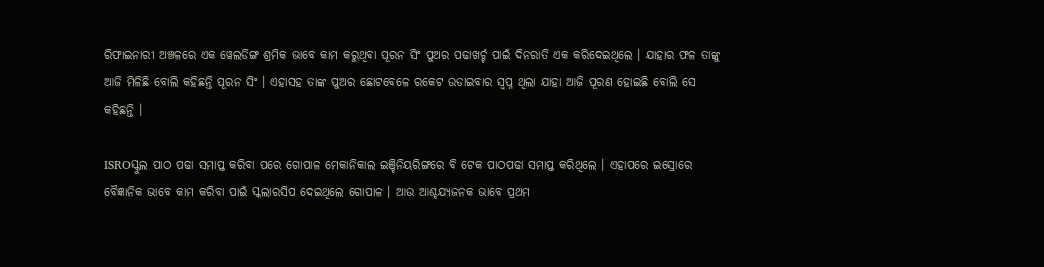ରିଫାଇନାରୀ ଅଞ୍ଚଳରେ ଏକ ୱେଲଡିଙ୍ଗ ଶ୍ରମିକ ଭାବେ କାମ କରୁଥିବା ପୂରନ ସିଂ ପୁଅର ପଢାଖର୍ଚ୍ଚ ପାଇଁ ଦିନରାତି ଏକ କରିଦେଇଥିଲେ । ଯାହାର ଫଳ ତାଙ୍କୁ ଆଜି ମିଳିଛି ବୋଲି କହିଛନ୍ତି ପୂରନ ସିଂ । ଏହାସହ ତାଙ୍କ ପୁଅର ଛୋଟବେଳେ ରକେଟ ଉଡାଇବାର ସ୍ୱପ୍ନ ଥିଲା ଯାହା ଆଜି ପୂରଣ ହୋଇଛି ବୋଲି ସେ କହିଛନ୍ତି ।

ISROସ୍କୁଲ ପାଠ ପଢା ସମାପ୍ତ କରିବା ପରେ ଗୋପାଳ ମେକାନିକାଲ ଇଞ୍ଚିନିୟରିଙ୍ଗରେ ବି ଟେକ ପାଠପଢା ସମାପ୍ତ କରିଥିଲେ । ଏହାପରେ ଇସ୍ରୋରେ ବୈଜ୍ଞାନିକ ଭାବେ କାମ କରିବା ପାଇଁ ସ୍କଲାରସିପ ଦେଇଥିଲେ ଗୋପାଳ । ଆଉ ଆଶ୍ଚଯ୍ୟଜନକ ଭାବେ ପ୍ରଥମ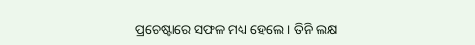ପ୍ରଚେଷ୍ଟାରେ ସଫଳ ମଧ୍ୟ ହେଲେ । ତିନି ଲକ୍ଷ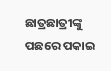ଛାତ୍ରଛାତ୍ରୀଙ୍କୁ ପଛରେ ପକାଇ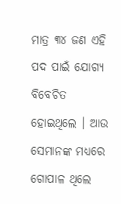ମାତ୍ର ୩୪ ଜଣ ଏହି ପଦ ପାଇଁ ଯୋଗ୍ୟ ବିବେଚିତ ହୋଇଥିଲେ । ଆଉ ସେମାନଙ୍କ ମଧ୍ୟରେ ଗୋପାଳ ଥିଲେ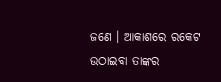ଜଣେ । ଆକାଶରେ ରକେଟ ଉଠାଇବା ତାଙ୍କର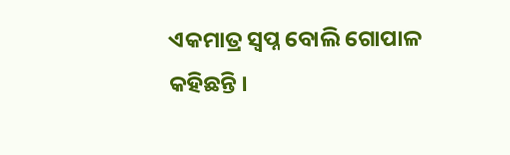ଏକମାତ୍ର ସ୍ୱପ୍ନ ବୋଲି ଗୋପାଳ କହିଛନ୍ତି ।